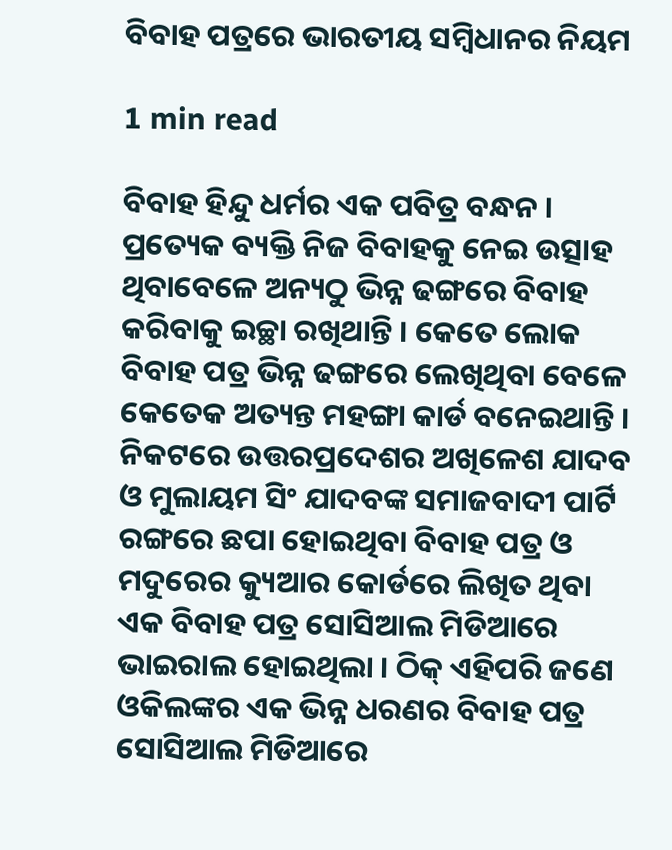ବିବାହ ପତ୍ରରେ ଭାରତୀୟ ସମ୍ୱିଧାନର ନିୟମ

1 min read

ବିବାହ ହିନ୍ଦୁ ଧର୍ମର ଏକ ପବିତ୍ର ବନ୍ଧନ । ପ୍ରତ୍ୟେକ ବ୍ୟକ୍ତି ନିଜ ବିବାହକୁ ନେଇ ଉତ୍ସାହ ଥିବାବେଳେ ଅନ୍ୟଠୁ ଭିନ୍ନ ଢଙ୍ଗରେ ବିବାହ କରିବାକୁ ଇଚ୍ଛା ରଖିଥାନ୍ତି । କେତେ ଲୋକ ବିବାହ ପତ୍ର ଭିନ୍ନ ଢଙ୍ଗରେ ଲେଖିଥିବା ବେଳେ କେତେକ ଅତ୍ୟନ୍ତ ମହଙ୍ଗା କାର୍ଡ ବନେଇଥାନ୍ତି । ନିକଟରେ ଉତ୍ତରପ୍ରଦେଶର ଅଖିଳେଶ ଯାଦବ ଓ ମୁଲାୟମ ସିଂ ଯାଦବଙ୍କ ସମାଜବାଦୀ ପାର୍ଟି ରଙ୍ଗରେ ଛପା ହୋଇଥିବା ବିବାହ ପତ୍ର ଓ ମଦୁରେର କ୍ୟୁଆର କୋର୍ଡରେ ଲିଖିତ ଥିବା ଏକ ବିବାହ ପତ୍ର ସୋସିଆଲ ମିଡିଆରେ ଭାଇରାଲ ହୋଇଥିଲା । ଠିକ୍ ଏହିପରି ଜଣେ ଓକିଲଙ୍କର ଏକ ଭିନ୍ନ ଧରଣର ବିବାହ ପତ୍ର ସୋସିଆଲ ମିଡିଆରେ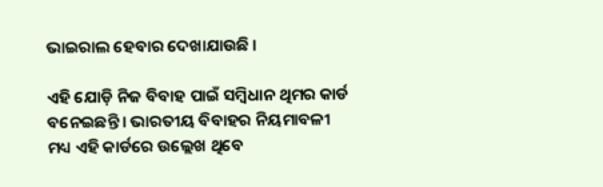ଭାଇରାଲ ହେବାର ଦେଖାଯାଉଛି ।

ଏହି ଯୋଡ଼ି ନିଜ ବିବାହ ପାଇଁ ସମ୍ୱିଧାନ ଥିମର କାର୍ଡ ବନେଇଛନ୍ତି । ଭାରତୀୟ ବିବାହର ନିୟମାବଳୀ ମଧ୍ୟ ଏହି କାର୍ଡରେ ଉଲ୍ଲେଖ ଥିବେ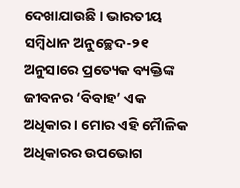ଦେଖାଯାଉଛି । ଭାରତୀୟ ସମ୍ୱିଧାନ ଅନୁଚ୍ଛେଦ-୨୧ ଅନୁସାରେ ପ୍ରତ୍ୟେକ ବ୍ୟକ୍ତିଙ୍କ ଜୀବନର ‘ବିବାହ’ ଏକ ଅଧିକାର । ମୋର ଏହି ମୈାଳିକ ଅଧିକାରର ଉପଭୋଗ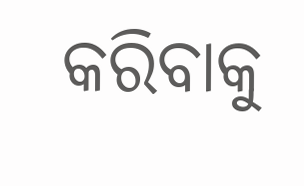କରିବାକୁ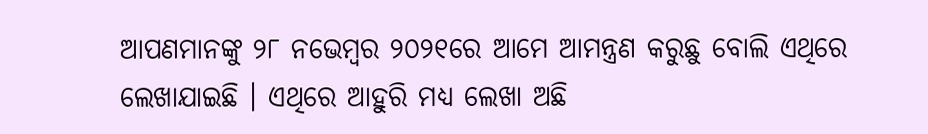ଆପଣମାନଙ୍କୁ ୨୮ ନଭେମ୍ବର ୨୦୨୧ରେ ଆମେ ଆମନ୍ତ୍ରଣ କରୁଛୁ ବୋଲି ଏଥିରେ ଲେଖାଯାଇଛି । ଏଥିରେ ଆହୁରି ମଧ୍ୟ ଲେଖା ଅଛି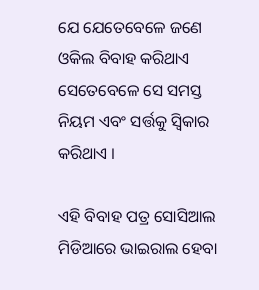ଯେ ଯେତେବେଳେ ଜଣେ ଓକିଲ ବିବାହ କରିଥାଏ ସେତେବେଳେ ସେ ସମସ୍ତ ନିୟମ ଏବଂ ସର୍ତ୍ତକୁ ସ୍ୱିକାର କରିଥାଏ ।

ଏହି ବିବାହ ପତ୍ର ସୋସିଆଲ ମିଡିଆରେ ଭାଇରାଲ ହେବା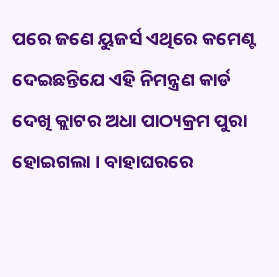ପରେ ଜଣେ ୟୁଜର୍ସ ଏଥିରେ କମେଣ୍ଟ ଦେଇଛନ୍ତିଯେ ଏହି ନିମନ୍ତ୍ରଣ କାର୍ଡ ଦେଖି କ୍ଲାଟର ଅଧା ପାଠ୍ୟକ୍ରମ ପୁରା ହୋଇଗଲା । ବାହାଘରରେ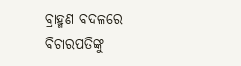ବ୍ରାହ୍ମଣ ବଦଳରେ ବିଚାରପତିଙ୍କୁ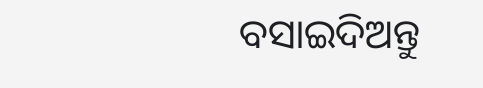ବସାଇଦିଅନ୍ତୁ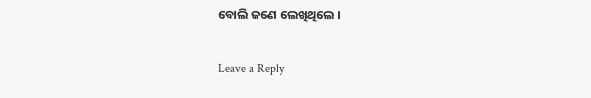ବୋଲି ଜଣେ ଲେଖିଥିଲେ ।

Leave a Reply